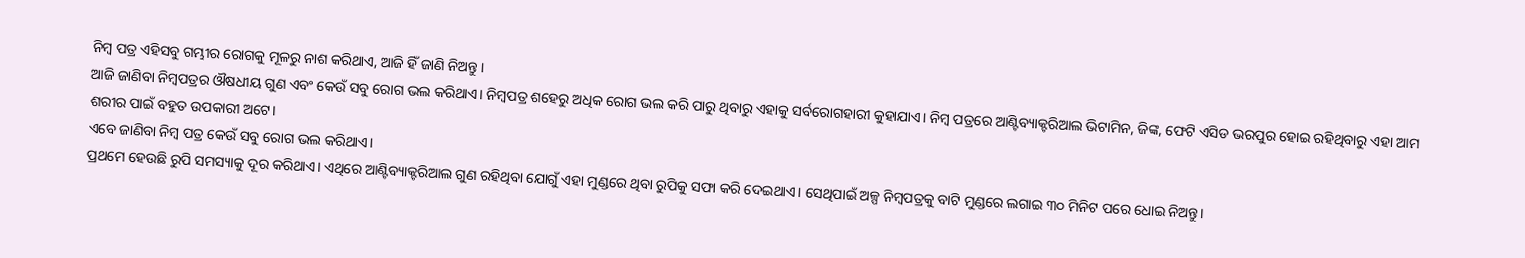ନିମ୍ବ ପତ୍ର ଏହିସବୁ ଗମ୍ଭୀର ରୋଗକୁ ମୂଳରୁ ନାଶ କରିଥାଏ, ଆଜି ହିଁ ଜାଣି ନିଅନ୍ତୁ ।
ଆଜି ଜାଣିବା ନିମ୍ବପତ୍ରର ଔଷଧୀୟ ଗୁଣ ଏବଂ କେଉଁ ସବୁ ରୋଗ ଭଲ କରିଥାଏ। ନିମ୍ବପତ୍ର ଶହେରୁ ଅଧିକ ରୋଗ ଭଲ କରି ପାରୁ ଥିବାରୁ ଏହାକୁ ସର୍ବରୋଗହାରୀ କୁହାଯାଏ। ନିମ୍ବ ପତ୍ରରେ ଆଣ୍ଟିବ୍ୟାକ୍ଟରିଆଲ ଭିଟାମିନ, ଜିଙ୍କ, ଫେଟି ଏସିଡ ଭରପୁର ହୋଇ ରହିଥିବାରୁ ଏହା ଆମ ଶରୀର ପାଇଁ ବହୁତ ଉପକାରୀ ଅଟେ।
ଏବେ ଜାଣିବା ନିମ୍ବ ପତ୍ର କେଉଁ ସବୁ ରୋଗ ଭଲ କରିଥାଏ।
ପ୍ରଥମେ ହେଉଛି ରୁପି ସମସ୍ୟାକୁ ଦୂର କରିଥାଏ। ଏଥିରେ ଆଣ୍ଟିବ୍ୟାକ୍ଟରିଆଲ ଗୁଣ ରହିଥିବା ଯୋଗୁଁ ଏହା ମୁଣ୍ଡରେ ଥିବା ରୁପିକୁ ସଫା କରି ଦେଇଥାଏ। ସେଥିପାଇଁ ଅଳ୍ପ ନିମ୍ବପତ୍ରକୁ ବାଟି ମୁଣ୍ଡରେ ଲଗାଇ ୩୦ ମିନିଟ ପରେ ଧୋଇ ନିଅନ୍ତୁ।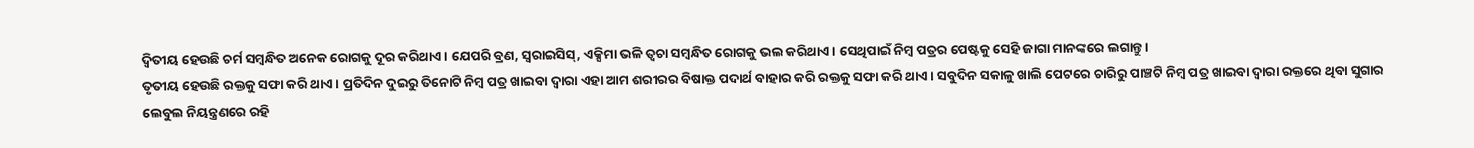ଦ୍ଵିତୀୟ ହେଉଛି ଚର୍ମ ସମ୍ବନ୍ଧିତ ଅନେକ ରୋଗକୁ ଦୂର କରିଥାଏ। ଯେପରି ବ୍ରଣ, ସ୍ୱରାଇସିସ୍, ଏକ୍ସିମା ଭଳି ତ୍ଵଚା ସମ୍ବନ୍ଧିତ ରୋଗକୁ ଭଲ କରିଥାଏ। ସେଥିପାଇଁ ନିମ୍ବ ପତ୍ରର ପେଷ୍ଟକୁ ସେହି ଜାଗା ମାନଙ୍କରେ ଲଗାନ୍ତୁ।
ତୃତୀୟ ହେଉଛି ରକ୍ତକୁ ସଫା କରି ଥାଏ। ପ୍ରତିଦିନ ଦୁଇରୁ ତିନୋଟି ନିମ୍ବ ପତ୍ର ଖାଇବା ଦ୍ଵାରା ଏହା ଆମ ଶରୀରର ବିଷାକ୍ତ ପଦାର୍ଥ ବାହାର କରି ରକ୍ତକୁ ସଫା କରି ଥାଏ। ସବୁଦିନ ସକାଳୁ ଖାଲି ପେଟରେ ଚାରିରୁ ପାଞ୍ଚଟି ନିମ୍ବ ପତ୍ର ଖାଇବା ଦ୍ଵାରା ରକ୍ତରେ ଥିବା ସୁଗାର ଲେବୁଲ ନିୟନ୍ତ୍ରଣରେ ରହି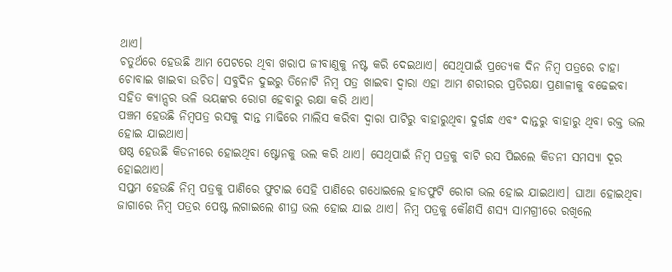ଥାଏ।
ଚତୁର୍ଥରେ ହେଉଛି ଆମ ପେଟରେ ଥିବା ଖରାପ ଜୀବାଣୁକୁ ନଷ୍ଟ କରି ଦେଇଥାଏ। ସେଥିପାଇଁ ପ୍ରତ୍ୟେକ ଦିନ ନିମ୍ବ ପତ୍ରରେ ଚାହା ଚୋବାଇ ଖାଇବା ଉଚିତ। ସବୁଦିନ ଦୁଇରୁ ତିନୋଟି ନିମ୍ବ ପତ୍ର ଖାଇବା ଦ୍ଵାରା ଏହା ଆମ ଶରୀରର ପ୍ରତିରକ୍ଷା ପ୍ରଣାଳୀକୁ ବଢେଇବା ସହିତ କ୍ୟାନ୍ସର ଭଳି ଭୟଙ୍କର ରୋଗ ହେବାରୁ ରକ୍ଷା କରି ଥାଏ।
ପଞ୍ଚମ ହେଉଛି ନିମ୍ବପତ୍ର ରସକୁ ଦାନ୍ତ ମାଢିରେ ମାଲିସ କରିବା ଦ୍ଵାରା ପାଟିରୁ ବାହାରୁଥିବା ଦୁର୍ଗନ୍ଧ ଏବଂ ଦାନ୍ତରୁ ବାହାରୁ ଥିବା ରକ୍ତ ଭଲ ହୋଇ ଯାଇଥାଏ।
ଷଷ୍ଠ ହେଉଛି କିଡନୀରେ ହୋଇଥିବା ଷ୍ଟୋନକୁ ଭଲ କରି ଥାଏ। ସେଥିପାଇଁ ନିମ୍ବ ପତ୍ରକୁ ବାଟି ରସ ପିଇଲେ କିଡନୀ ସମସ୍ୟା ଦୂର ହୋଇଥାଏ।
ସପ୍ତମ ହେଉଛି ନିମ୍ବ ପତ୍ରକୁ ପାଣିରେ ଫୁଟାଇ ସେହି ପାଣିରେ ଗଧୋଇଲେ ହାଡଫୁଟି ରୋଗ ଭଲ ହୋଇ ଯାଇଥାଏ। ଘାଆ ହୋଇଥିବା ଜାଗାରେ ନିମ୍ବ ପତ୍ରର ପେଷ୍ଟ ଲଗାଇଲେ ଶୀଘ୍ର ଭଲ ହୋଇ ଯାଇ ଥାଏ। ନିମ୍ବ ପତ୍ରକୁ କୌଣସି ଶସ୍ୟ ସାମଗ୍ରୀରେ ରଖିଲେ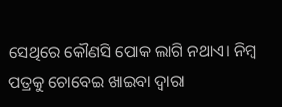ସେଥିରେ କୌଣସି ପୋକ ଲାଗି ନଥାଏ। ନିମ୍ବ ପତ୍ରକୁ ଚୋବେଇ ଖାଇବା ଦ୍ଵାରା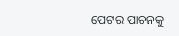ପେଟର ପାଚନକୁ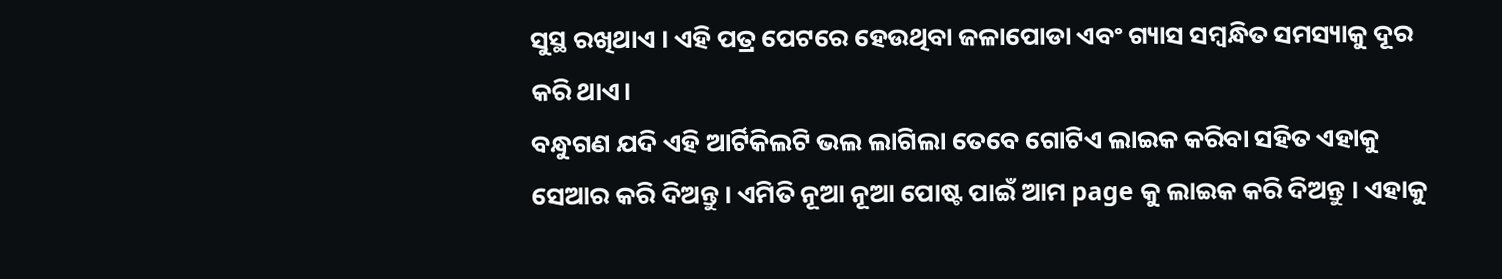ସୁସ୍ଥ ରଖିଥାଏ । ଏହି ପତ୍ର ପେଟରେ ହେଉଥିବା ଜଳାପୋଡା ଏବଂ ଗ୍ୟାସ ସମ୍ବନ୍ଧିତ ସମସ୍ୟାକୁ ଦୂର କରି ଥାଏ।
ବନ୍ଧୁଗଣ ଯଦି ଏହି ଆର୍ଟିକିଲଟି ଭଲ ଲାଗିଲା ତେବେ ଗୋଟିଏ ଲାଇକ କରିବା ସହିତ ଏହାକୁ ସେଆର କରି ଦିଅନ୍ତୁ । ଏମିତି ନୂଆ ନୂଆ ପୋଷ୍ଟ ପାଇଁ ଆମ page କୁ ଲାଇକ କରି ଦିଅନ୍ତୁ । ଏହାକୁ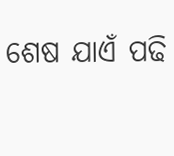ଶେଷ ଯାଏଁ ପଢି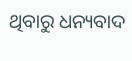ଥିବାରୁ ଧନ୍ୟବାଦ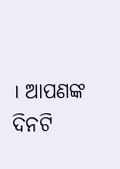। ଆପଣଙ୍କ ଦିନଟି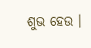ଶୁଭ ହେଉ ।